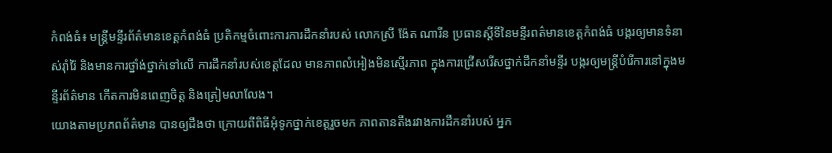កំពង់ធំ៖ មន្ត្រីមន្ទីរព័ត៌មានខេត្តកំពង់ធំ ប្រតិកម្មចំពោះការការដឹកនាំរបស់ លោកស្រី ង៉ែត ណារីន ប្រធានស្តីទីនៃមន្ទីរពត៌មានខេត្តកំពង់ធំ បង្ករឲ្យមានទំនាស់រ៉ាំរ៉ៃ និងមានការថ្នាំង់ថ្នាក់ទៅលើ ការដឹកនាំរបស់ខេត្តដែល មានភាពលំអៀងមិនស្មើរភាព ក្នុងការជ្រើសរើសថ្នាក់ដឹកនាំមន្ទីរ បង្ករឲ្យមន្ត្រីបំរើការនៅក្នុងមន្ទីរព័ត៌មាន កើតការមិនពេញចិត្ត និងត្រៀមលាលែង។
យោងតាមប្រភពព័ត៌មាន បានឲ្យដឹងថា ក្រោយពីពិធីអុំទូកថ្នាក់ខេត្តរួចមក ភាពតានតឹងរវាងការដឹកនាំរបស់ អ្នក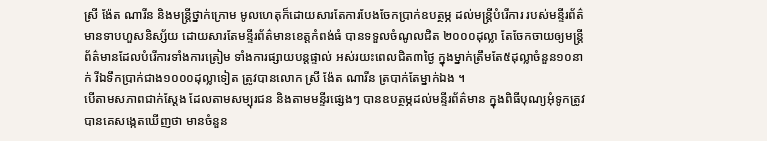ស្រី ង៉ែត ណារីន និងមន្ត្រីថ្នាក់ក្រោម មូលហេតុក៏ដោយសារតែការបែងចែកប្រាក់ឧបត្ថម្ភ ដល់មន្ត្រីបំរើការ របស់មន្ទីរព័ត៌មានទាបហួសនិស្ស័យ ដោយសារតែមន្ទីរព័ត៌មានខេត្តកំពង់ធំ បានទទួលចំណូលជិត ២០០០ដុល្លា តែចែកចាយឲ្យមន្ត្រីព័ត៌មានដែលបំរើការទាំងការត្រៀម ទាំងការផ្សាយបន្តផ្ទាល់ អស់រយះពេលជិត៣ថ្ងៃ ក្នុងម្នាក់ត្រឹមតែ៥ដុល្លាចំនួន១០នាក់ រីឯទឹកប្រាក់ជាង១០០០ដុល្លាទៀត ត្រូវបានលោក ស្រី ង៉ែត ណារីន ត្របាក់តែម្នាក់ឯង ។
បើតាមសភាពជាក់ស្តែង ដែលតាមសម្បុរជន និងតាមមន្ទីរផ្សេងៗ បានឧបត្ថម្ភដល់មន្ទីរព័ត៌មាន ក្នុងពិធីបុណ្យអុំទូកត្រូវបានគេសង្កេតឃើញថា មានចំនួន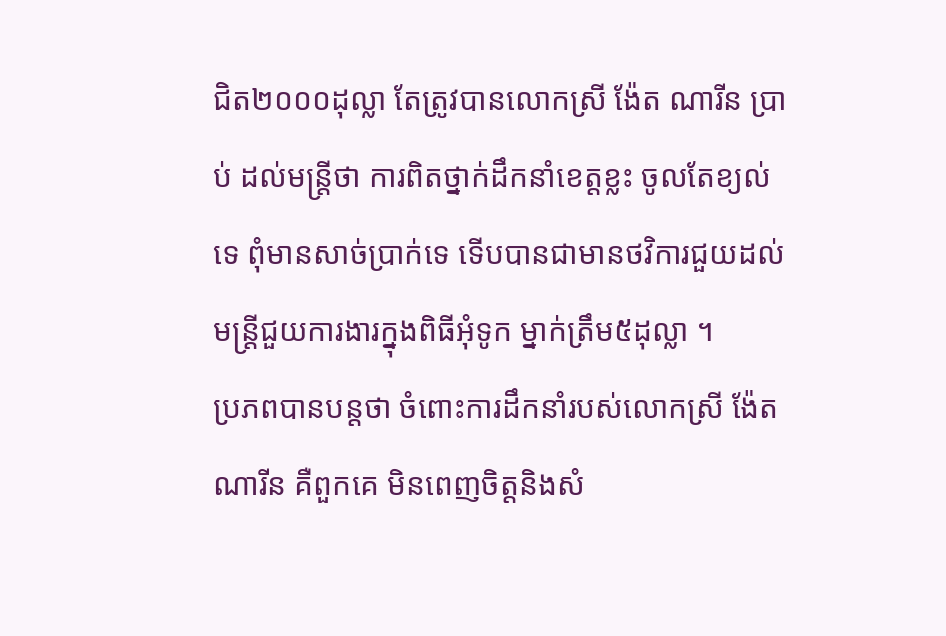ជិត២០០០ដុល្លា តែត្រូវបានលោកស្រី ង៉ែត ណារីន ប្រាប់ ដល់មន្ត្រីថា ការពិតថ្នាក់ដឹកនាំខេត្តខ្លះ ចូលតែខ្យល់ទេ ពុំមានសាច់ប្រាក់ទេ ទើបបានជាមានថវិការជួយដល់ មន្ត្រីជួយការងារក្នុងពិធីអុំទូក ម្នាក់ត្រឹម៥ដុល្លា ។
ប្រភពបានបន្តថា ចំពោះការដឹកនាំរបស់លោកស្រី ង៉ែត ណារីន គឺពួកគេ មិនពេញចិត្តនិងសំ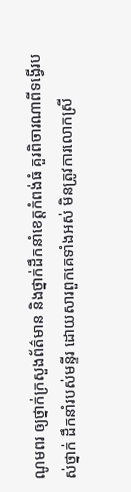ណូមពរ ឲ្យថ្នាក់ក្រសួងព័ត៌មាន និងថ្នាក់ដឹកនាំខេត្តកំពង់ធំ គួរពិចារណាពីទង្វើរបស់ថ្នាក់ ដឹកនាំរបស់មន្ទីរ ដោយសារពួកគេទាំងអស់ មិនត្រូវការលោកស្រី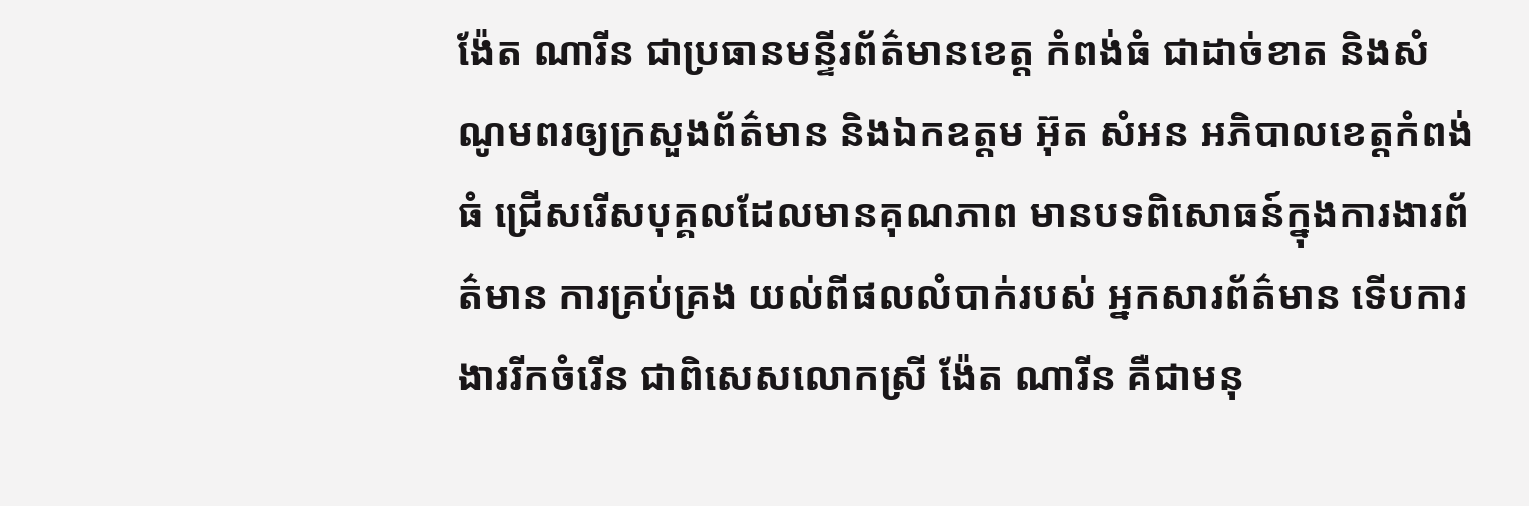ង៉ែត ណារីន ជាប្រធានមន្ទីរព័ត៌មានខេត្ត កំពង់ធំ ជាដាច់ខាត និងសំណូមពរឲ្យក្រសួងព័ត៌មាន និងឯកឧត្តម អ៊ុត សំអន អភិបាលខេត្តកំពង់ធំ ជ្រើសរើសបុគ្គលដែលមានគុណភាព មានបទពិសោធន៍ក្នុងការងារព័ត៌មាន ការគ្រប់គ្រង យល់ពីផលលំបាក់របស់ អ្នកសារព័ត៌មាន ទើបការងាររីកចំរើន ជាពិសេសលោកស្រី ង៉ែត ណារីន គឺជាមនុ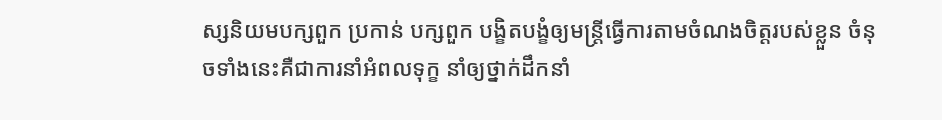ស្សនិយមបក្សពួក ប្រកាន់ បក្សពួក បង្ខិតបង្ខំឲ្យមន្ត្រីធ្វើការតាមចំណងចិត្តរបស់ខ្លួន ចំនុចទាំងនេះគឺជាការនាំអំពលទុក្ខ នាំឲ្យថ្នាក់ដឹកនាំ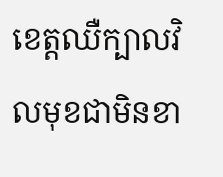ខេត្តឈឺក្បាលវិលមុខជាមិនខា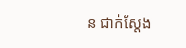ន ជាក់ស្តែង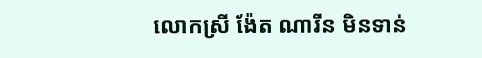លោកស្រី ង៉ែត ណារីន មិនទាន់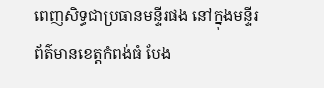ពេញសិទ្ធជាប្រធានមន្ទីរផង នៅក្នុងមន្ទីរព័ត៌មានខេត្តកំពង់ធំ បែង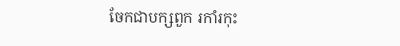ចែកជាបក្សពួក រកាំរកុះ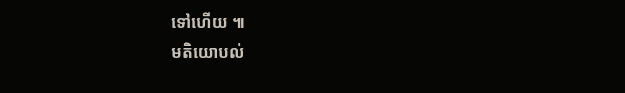ទៅហើយ ៕
មតិយោបល់